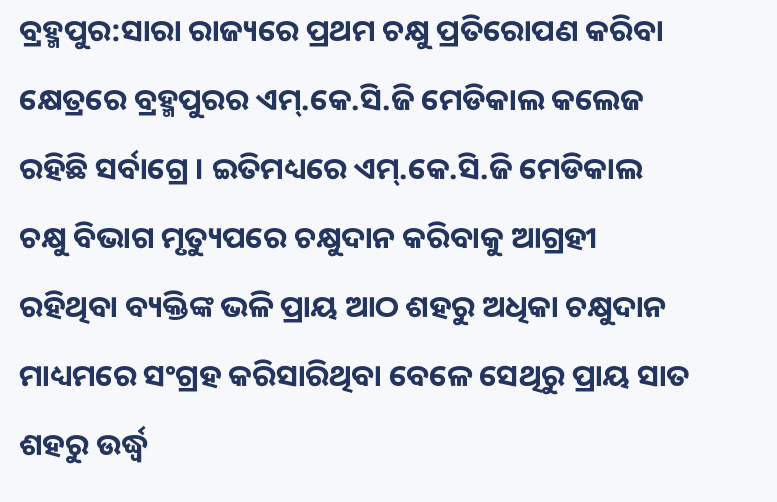ବ୍ରହ୍ମପୁର:ସାରା ରାଜ୍ୟରେ ପ୍ରଥମ ଚକ୍ଷୁ ପ୍ରତିରୋପଣ କରିବା କ୍ଷେତ୍ରରେ ବ୍ରହ୍ମପୁରର ଏମ୍.କେ.ସି.ଜି ମେଡିକାଲ କଲେଜ ରହିଛି ସର୍ବାଗ୍ରେ । ଇତିମଧ୍ୟରେ ଏମ୍.କେ.ସି.ଜି ମେଡିକାଲ ଚକ୍ଷୁ ବିଭାଗ ମୃତ୍ୟୁପରେ ଚକ୍ଷୁଦାନ କରିବାକୁ ଆଗ୍ରହୀ ରହିଥିବା ବ୍ୟକ୍ତିଙ୍କ ଭଳି ପ୍ରାୟ ଆଠ ଶହରୁ ଅଧିକା ଚକ୍ଷୁଦାନ ମାଧ୍ୟମରେ ସଂଗ୍ରହ କରିସାରିଥିବା ବେଳେ ସେଥିରୁ ପ୍ରାୟ ସାତ ଶହରୁ ଉର୍ଦ୍ଧ୍ୱ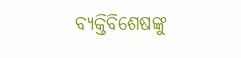ବ୍ୟକ୍ତିବିଶେଷଙ୍କୁ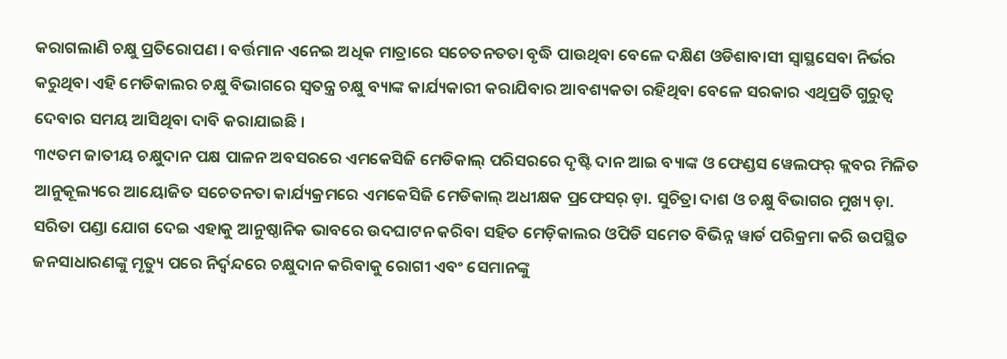କରାଗଲାଣି ଚକ୍ଷୁ ପ୍ରତିରୋପଣ । ବର୍ତ୍ତମାନ ଏନେଇ ଅଧିକ ମାତ୍ରାରେ ସଚେତନତତା ବୃଦ୍ଧି ପାଉଥିବା ବେଳେ ଦକ୍ଷିଣ ଓଡିଶାବାସୀ ସ୍ୱାସ୍ଥସେବା ନିର୍ଭର କରୁଥିବା ଏହି ମେଡିକାଲର ଚକ୍ଷୁ ବିଭାଗରେ ସ୍ୱତନ୍ତ୍ର ଚକ୍ଷୁ ବ୍ୟାଙ୍କ କାର୍ଯ୍ୟକାରୀ କରାଯିବାର ଆବଶ୍ୟକତା ରହିଥିବା ବେଳେ ସରକାର ଏଥିପ୍ରତି ଗୁରୁତ୍ୱ ଦେବାର ସମୟ ଆସିଥିବା ଦାବି କରାଯାଇଛି ।
୩୯ତମ ଜାତୀୟ ଚକ୍ଷୁଦାନ ପକ୍ଷ ପାଳନ ଅବସରରେ ଏମକେସିଜି ମେଡିକାଲ୍ ପରିସରରେ ଦୃଷ୍ଟି ଦାନ ଆଇ ବ୍ୟାଙ୍କ ଓ ଫେଣ୍ଡସ ୱେଲଫର୍ କ୍ଲବର ମିଳିତ ଆନୁକୂଲ୍ୟରେ ଆୟୋଜିତ ସଚେତନତା କାର୍ଯ୍ୟକ୍ରମରେ ଏମକେସିଜି ମେଡିକାଲ୍ ଅଧୀକ୍ଷକ ପ୍ରଫେସର୍ ଡ଼ା. ସୁଚିତ୍ରା ଦାଶ ଓ ଚକ୍ଷୁ ବିଭାଗର ମୁଖ୍ୟ ଡ଼ା. ସରିତା ପଣ୍ଡା ଯୋଗ ଦେଇ ଏହାକୁ ଆନୁଷ୍ଠାନିକ ଭାବରେ ଉଦଘାଟନ କରିବା ସହିତ ମେଡ଼ିକାଲର ଓପିଡି ସମେତ ବିଭିନ୍ନ ୱାର୍ଡ ପରିକ୍ରମା କରି ଉପସ୍ଥିତ ଜନସାଧାରଣଙ୍କୁ ମୃତ୍ୟୁ ପରେ ନିର୍ଦ୍ଵନ୍ଦରେ ଚକ୍ଷୁଦାନ କରିବାକୁ ରୋଗୀ ଏବଂ ସେମାନଙ୍କୁ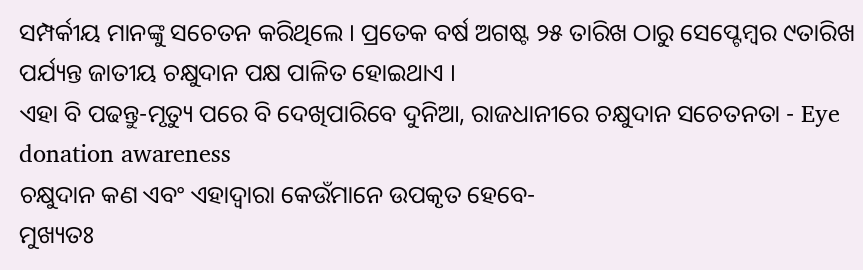ସମ୍ପର୍କୀୟ ମାନଙ୍କୁ ସଚେତନ କରିଥିଲେ । ପ୍ରତେକ ବର୍ଷ ଅଗଷ୍ଟ ୨୫ ତାରିଖ ଠାରୁ ସେପ୍ଟେମ୍ବର ୯ତାରିଖ ପର୍ଯ୍ୟନ୍ତ ଜାତୀୟ ଚକ୍ଷୁଦାନ ପକ୍ଷ ପାଳିତ ହୋଇଥାଏ ।
ଏହା ବି ପଢନ୍ତୁ-ମୃତ୍ୟୁ ପରେ ବି ଦେଖିପାରିବେ ଦୁନିଆ, ରାଜଧାନୀରେ ଚକ୍ଷୁଦାନ ସଚେତନତା - Eye donation awareness
ଚକ୍ଷୁଦାନ କଣ ଏବଂ ଏହାଦ୍ୱାରା କେଉଁମାନେ ଉପକୃତ ହେବେ-
ମୁଖ୍ୟତଃ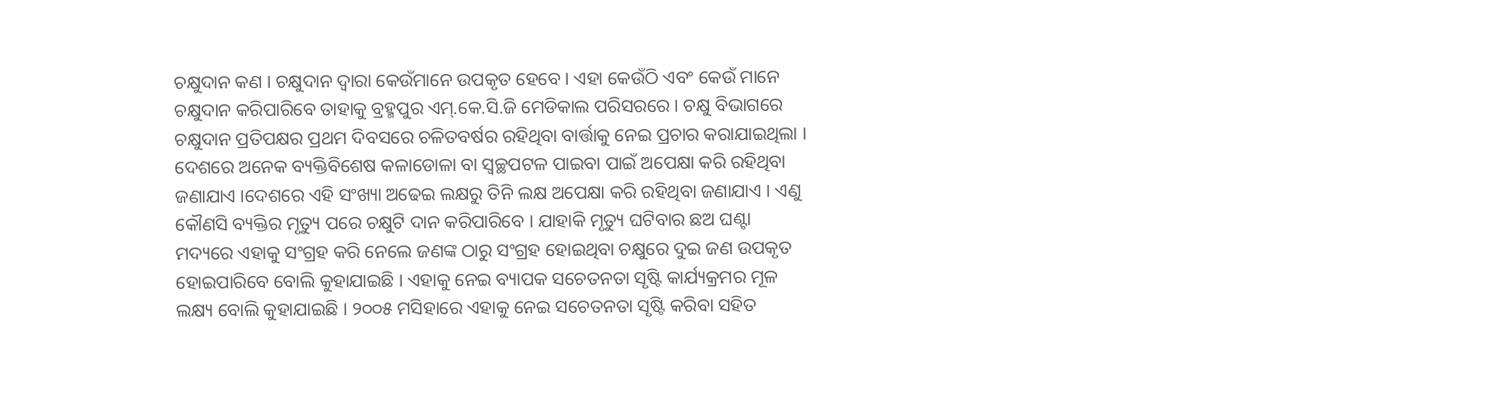ଚକ୍ଷୁଦାନ କଣ । ଚକ୍ଷୁଦାନ ଦ୍ୱାରା କେଉଁମାନେ ଉପକୃତ ହେବେ । ଏହା କେଉଁଠି ଏବଂ କେଉଁ ମାନେ ଚକ୍ଷୁଦାନ କରିପାରିବେ ତାହାକୁ ବ୍ରହ୍ମପୁର ଏମ୍.କେ.ସି.ଜି ମେଡିକାଲ ପରିସରରେ । ଚକ୍ଷୁ ବିଭାଗରେ ଚକ୍ଷୁଦାନ ପ୍ରତିପକ୍ଷର ପ୍ରଥମ ଦିବସରେ ଚଳିତବର୍ଷର ରହିଥିବା ବାର୍ତ୍ତାକୁ ନେଇ ପ୍ରଚାର କରାଯାଇଥିଲା । ଦେଶରେ ଅନେକ ବ୍ୟକ୍ତିବିଶେଷ କଳାଡୋଳା ବା ସ୍ୱଚ୍ଛପଟଳ ପାଇବା ପାଇଁ ଅପେକ୍ଷା କରି ରହିଥିବା ଜଣାଯାଏ ।ଦେଶରେ ଏହି ସଂଖ୍ୟା ଅଢେଇ ଲକ୍ଷରୁ ତିନି ଲକ୍ଷ ଅପେକ୍ଷା କରି ରହିଥିବା ଜଣାଯାଏ । ଏଣୁ କୌଣସି ବ୍ୟକ୍ତିର ମୃତ୍ୟୁ ପରେ ଚକ୍ଷୁଟି ଦାନ କରିପାରିବେ । ଯାହାକି ମୃତ୍ୟୁ ଘଟିବାର ଛଅ ଘଣ୍ଟା ମଦ୍ୟରେ ଏହାକୁ ସଂଗ୍ରହ କରି ନେଲେ ଜଣଙ୍କ ଠାରୁ ସଂଗ୍ରହ ହୋଇଥିବା ଚକ୍ଷୁରେ ଦୁଇ ଜଣ ଉପକୃତ ହୋଇପାରିବେ ବୋଲି କୁହାଯାଇଛି । ଏହାକୁ ନେଇ ବ୍ୟାପକ ସଚେତନତା ସୃଷ୍ଟି କାର୍ଯ୍ୟକ୍ରମର ମୂଳ ଲକ୍ଷ୍ୟ ବୋଲି କୁହାଯାଇଛି । ୨୦୦୫ ମସିହାରେ ଏହାକୁ ନେଇ ସଚେତନତା ସୃଷ୍ଟି କରିବା ସହିତ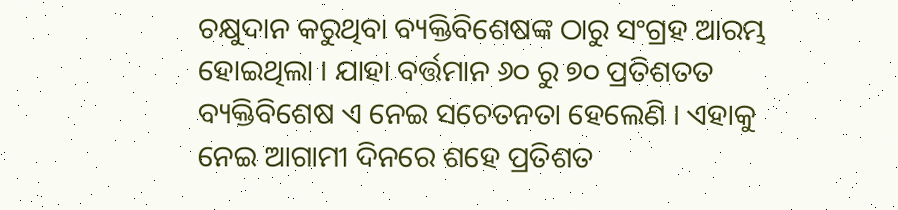ଚକ୍ଷୁଦାନ କରୁଥିବା ବ୍ୟକ୍ତିବିଶେଷଙ୍କ ଠାରୁ ସଂଗ୍ରହ ଆରମ୍ଭ ହୋଇଥିଲା । ଯାହା ବର୍ତ୍ତମାନ ୬୦ ରୁ ୭୦ ପ୍ରତିଶତତ ବ୍ୟକ୍ତିବିଶେଷ ଏ ନେଇ ସଚେତନତା ହେଲେଣି । ଏହାକୁ ନେଇ ଆଗାମୀ ଦିନରେ ଶହେ ପ୍ରତିଶତ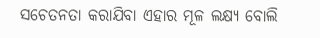ସଚେତନତା କରାଯିବା ଏହାର ମୂଳ ଲକ୍ଷ୍ୟ ବୋଲି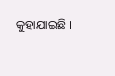କୁହାଯାଇଛି ।